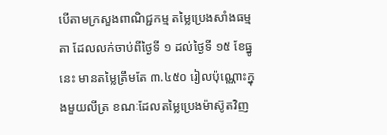បើតាមក្រសួងពាណិជ្ជកម្ម តម្លៃប្រេងសាំងធម្មតា ដែលលក់ចាប់ពីថ្ងៃទី ១ ដល់ថ្ងៃទី ១៥ ខែធ្នូនេះ មានតម្លៃត្រឹមតែ ៣.៤៥០ រៀលប៉ុណ្ណោះក្នុងមួយលីត្រ ខណៈដែលតម្លៃប្រេងម៉ាស៊ូតវិញ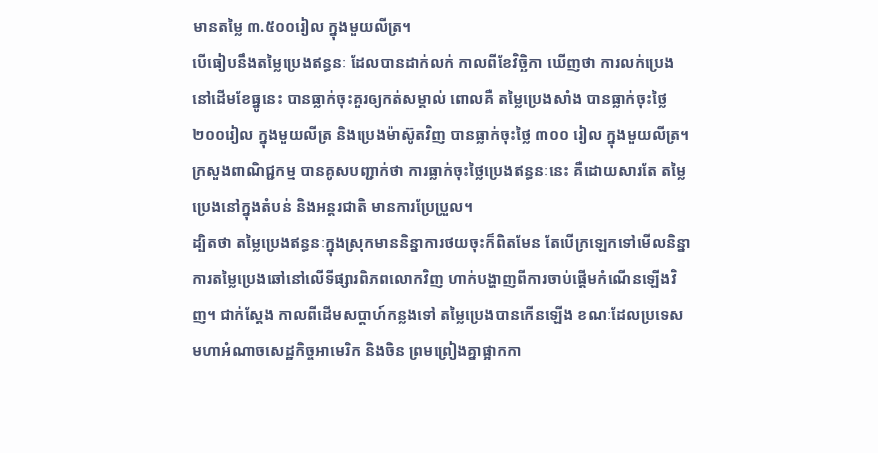មានតម្លៃ ៣.៥០០រៀល ក្នុងមួយលីត្រ។
បើធៀបនឹងតម្លៃប្រេងឥន្ធនៈ ដែលបានដាក់លក់ កាលពីខែវិច្ឆិកា ឃើញថា ការលក់ប្រេងនៅដើមខែធ្នូនេះ បានធ្លាក់ចុះគួរឲ្យកត់សម្គាល់ ពោលគឺ តម្លៃប្រេងសាំង បានធ្លាក់ចុះថ្លៃ ២០០រៀល ក្នុងមួយលីត្រ និងប្រេងម៉ាស៊ូតវិញ បានធ្លាក់ចុះថ្លៃ ៣០០ រៀល ក្នុងមួយលីត្រ។
ក្រសួងពាណិជ្ជកម្ម បានគូសបញ្ជាក់ថា ការធ្លាក់ចុះថ្លៃប្រេងឥន្ធនៈនេះ គឺដោយសារតែ តម្លៃប្រេងនៅក្នុងតំបន់ និងអន្តរជាតិ មានការប្រែប្រួល។
ដ្បិតថា តម្លៃប្រេងឥន្ធនៈក្នុងស្រុកមាននិន្នាការថយចុះក៏ពិតមែន តែបើក្រឡេកទៅមើលនិន្នាការតម្លៃប្រេងឆៅនៅលើទីផ្សារពិភពលោកវិញ ហាក់បង្ហាញពីការចាប់ផ្ដើមកំណើនឡើងវិញ។ ជាក់ស្ដែង កាលពីដើមសប្ដាហ៍កន្លងទៅ តម្លៃប្រេងបានកើនឡើង ខណៈដែលប្រទេសមហាអំណាចសេដ្ឋកិច្ចអាមេរិក និងចិន ព្រមព្រៀងគ្នាផ្អាកកា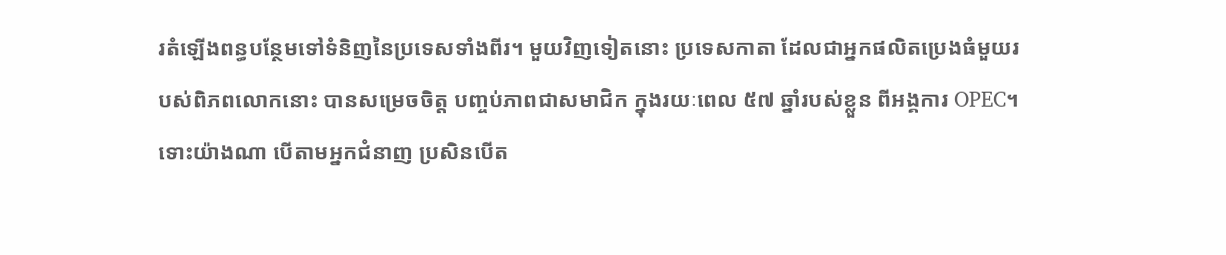រតំឡើងពន្ធបន្ថែមទៅទំនិញនៃប្រទេសទាំងពីរ។ មួយវិញទៀតនោះ ប្រទេសកាតា ដែលជាអ្នកផលិតប្រេងធំមួយរបស់ពិភពលោកនោះ បានសម្រេចចិត្ត បញ្ចប់ភាពជាសមាជិក ក្នុងរយៈពេល ៥៧ ឆ្នាំរបស់ខ្លួន ពីអង្គការ OPEC។
ទោះយ៉ាងណា បើតាមអ្នកជំនាញ ប្រសិនបើត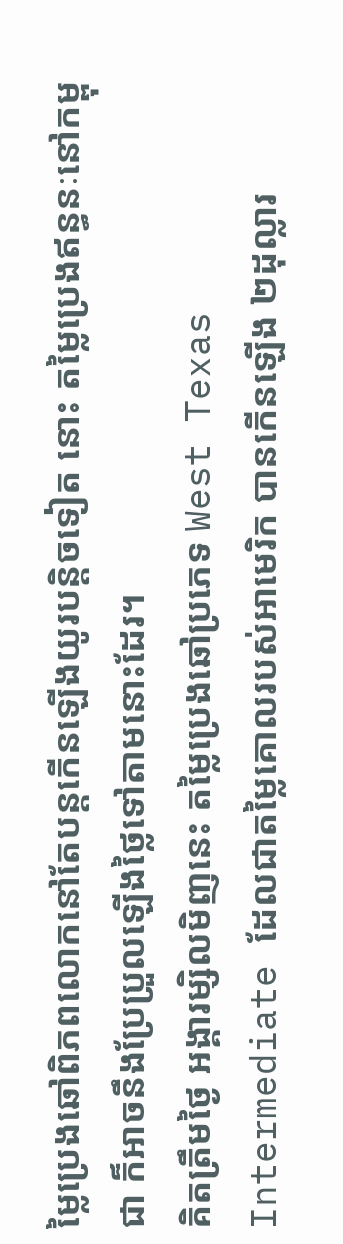ម្លៃប្រេងឆៅពិភពលោកនៅតែបន្ដកើនឡើងយូរបន្តិចទៀត នោះ តម្លៃប្រេងឥន្ធនៈនៅកម្ពុជា ក៏អាចនឹងប្រែប្រួលឡើងថ្លៃទៅតាមនោះដែរ។
គិតត្រឹមថ្ងៃ អង្គារម្សិលមិញនេះ តម្លៃប្រេងឆៅប្រភេទ West Texas Intermediate ដែលជាតម្លៃគោលរបស់អាមេរិក បានកើនឡើង ២ដុល្លារ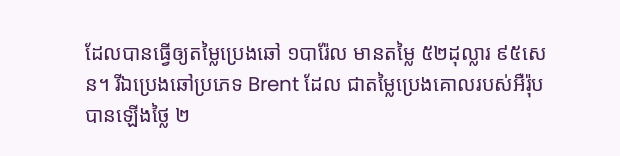ដែលបានធ្វើឲ្យតម្លៃប្រេងឆៅ ១បារ៉ែល មានតម្លៃ ៥២ដុល្លារ ៩៥សេន។ រីឯប្រេងឆៅប្រភេទ Brent ដែល ជាតម្លៃប្រេងគោលរបស់អឺរ៉ុបបានឡើងថ្លៃ ២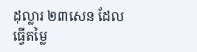ដុល្លារ ២៣សេន ដែលធ្វើតម្លៃ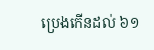ប្រេងកើនដល់ ៦១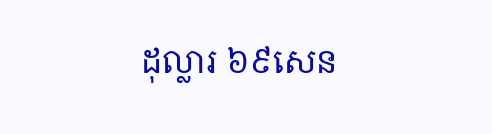ដុល្លារ ៦៩សេន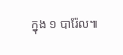ក្នុង ១ បារ៉ែល៕